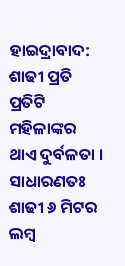ହାଇଦ୍ରାବାଦ: ଶାଢୀ ପ୍ରତି ପ୍ରତିଟି ମହିଳାଙ୍କର ଥାଏ ଦୁର୍ବଳତା । ସାଧାରଣତଃ ଶାଢୀ ୬ ମିଟର ଲମ୍ବ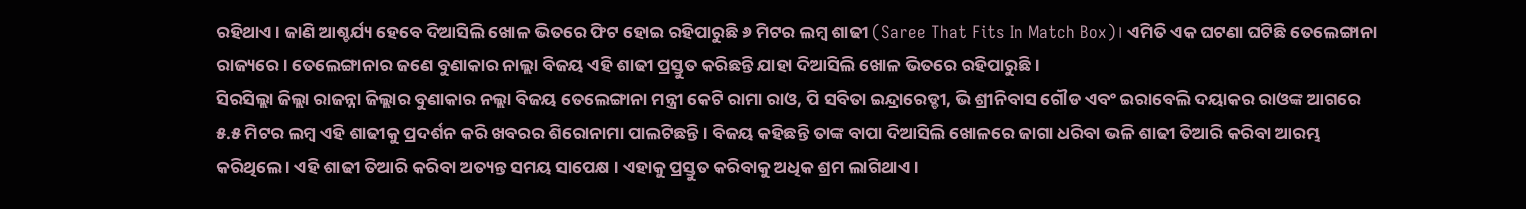ରହିଥାଏ । ଜାଣି ଆଶ୍ଚର୍ଯ୍ୟ ହେବେ ଦିଆସିଲି ଖୋଳ ଭିତରେ ଫିଟ ହୋଇ ରହିପାରୁଛି ୬ ମିଟର ଲମ୍ବ ଶାଢୀ (Saree That Fits In Match Box)। ଏମିତି ଏକ ଘଟଣା ଘଟିଛି ତେଲେଙ୍ଗାନା ରାଜ୍ୟରେ । ତେଲେଙ୍ଗାନାର ଜଣେ ବୁଣାକାର ନାଲ୍ଲା ବିଜୟ ଏହି ଶାଢୀ ପ୍ରସ୍ତୁତ କରିଛନ୍ତି ଯାହା ଦିଆସିଲି ଖୋଳ ଭିତରେ ରହିପାରୁଛି ।
ସିରସିଲ୍ଲା ଜିଲ୍ଲା ରାଜନ୍ନା ଜିଲ୍ଲାର ବୁଣାକାର ନଲ୍ଲା ବିଜୟ ତେଲେଙ୍ଗାନା ମନ୍ତ୍ରୀ କେଟି ରାମା ରାଓ, ପି ସବିତା ଇନ୍ଦ୍ରାରେଡ୍ଡୀ, ଭି ଶ୍ରୀନିବାସ ଗୌଡ ଏବଂ ଇରାବେଲି ଦୟାକର ରାଓଙ୍କ ଆଗରେ ୫.୫ ମିଟର ଲମ୍ବ ଏହି ଶାଢୀକୁ ପ୍ରଦର୍ଶନ କରି ଖବରର ଶିରୋନାମା ପାଲଟିଛନ୍ତି । ବିଜୟ କହିଛନ୍ତି ତାଙ୍କ ବାପା ଦିଆସିଲି ଖୋଳରେ ଜାଗା ଧରିବା ଭଳି ଶାଢୀ ତିଆରି କରିବା ଆରମ୍ଭ କରିଥିଲେ । ଏହି ଶାଢୀ ତିଆରି କରିବା ଅତ୍ୟନ୍ତ ସମୟ ସାପେକ୍ଷ । ଏହାକୁ ପ୍ରସ୍ତୁତ କରିବାକୁ ଅଧିକ ଶ୍ରମ ଲାଗିଥାଏ ।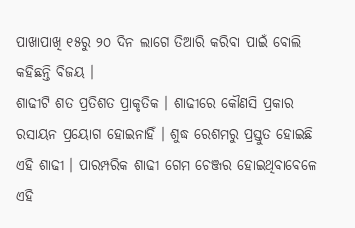ପାଖାପାଖି ୧୫ରୁ ୨୦ ଦିନ ଲାଗେ ତିଆରି କରିବା ପାଇଁ ବୋଲି କହିଛନ୍ତି ବିଜୟ ।
ଶାଢୀଟି ଶତ ପ୍ରତିଶତ ପ୍ରାକୃତିକ । ଶାଢୀରେ କୌଣସି ପ୍ରକାର ରସାୟନ ପ୍ରୟୋଗ ହୋଇନାହିଁ । ଶୁଦ୍ଧ ରେଶମରୁ ପ୍ରସ୍ତୁତ ହୋଇଛି ଏହି ଶାଢୀ । ପାରମ୍ପରିକ ଶାଢୀ ଗେମ ଚେଞ୍ଜର ହୋଇଥିବାବେଳେ ଏହି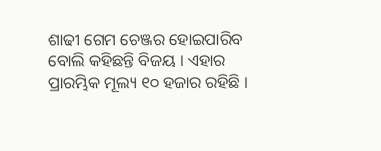ଶାଢୀ ଗେମ ଚେଞ୍ଜର ହୋଇପାରିବ ବୋଲି କହିଛନ୍ତି ବିଜୟ । ଏହାର ପ୍ରାରମ୍ଭିକ ମୂଲ୍ୟ ୧୦ ହଜାର ରହିଛି ।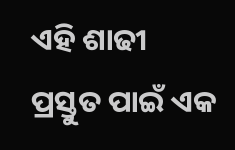ଏହି ଶାଢୀ ପ୍ରସ୍ତୁତ ପାଇଁ ଏକ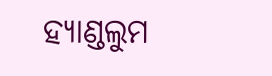ହ୍ୟାଣ୍ଡଲୁମ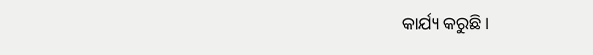କାର୍ଯ୍ୟ କରୁଛି ।